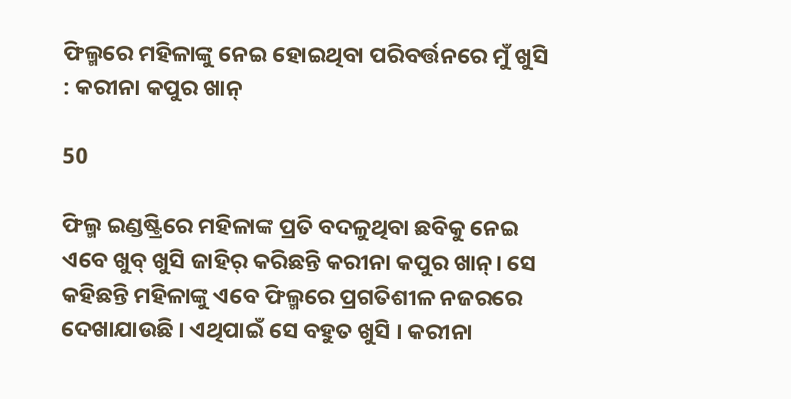ଫିଲ୍ମରେ ମହିଳାଙ୍କୁ ନେଇ ହୋଇଥିବା ପରିବର୍ତ୍ତନରେ ମୁଁ ଖୁସି : କରୀନା କପୁର ଖାନ୍

50

ଫିଲ୍ମ ଇଣ୍ଡଷ୍ଟ୍ରିରେ ମହିଳାଙ୍କ ପ୍ରତି ବଦଳୁଥିବା ଛବିକୁ ନେଇ ଏବେ ଖୁବ୍ ଖୁସି ଜାହିର୍ କରିଛନ୍ତି କରୀନା କପୁର ଖାନ୍। ସେ କହିଛନ୍ତି ମହିଳାଙ୍କୁ ଏବେ ଫିଲ୍ମରେ ପ୍ରଗତିଶୀଳ ନଜରରେ ଦେଖାଯାଉଛି । ଏଥିପାଇଁ ସେ ବହୁତ ଖୁସି । କରୀନା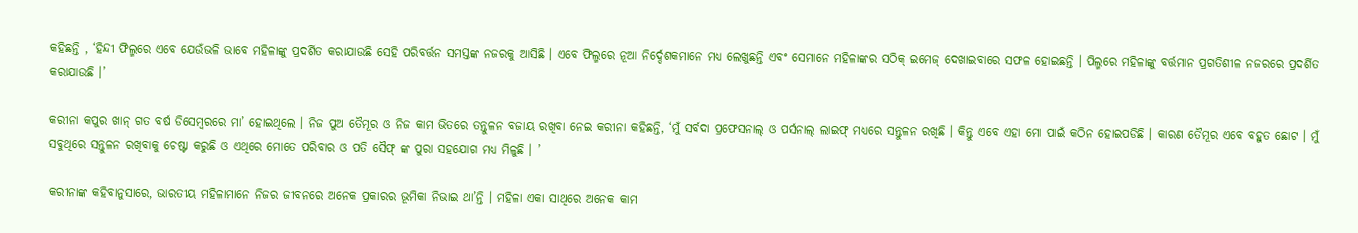କହିଛନ୍ତି , ‘ହିନ୍ଦୀ ଫିଲ୍ମରେ ଏବେ ଯେଉଁଭଳି ଭାବେ ମହିଳାଙ୍କୁ ପ୍ରଦର୍ଶିତ କରାଯାଉଛି ସେହି ପରିବର୍ତ୍ତନ ସମସ୍ତଙ୍କ ନଜରକୁ ଆସିଛି । ଏବେ ଫିଲ୍ମରେ ନୂଆ ନିର୍ଦ୍ଦେଶକମାନେ ମଧ୍ୟ ଲେଖୁଛନ୍ତି ଏବଂ ସେମାନେ ମହିଳାଙ୍କର ସଠିକ୍ ଇମେଜ୍ ଦେଖାଇବାରେ ସଫଳ ହୋଇଛନ୍ତି । ପିଲ୍ମରେ ମହିଳାଙ୍କୁ ବର୍ତ୍ତମାନ ପ୍ରଗତିଶୀଳ ନଜରରେ ପ୍ରଦର୍ଶିତ କରାଯାଉଛି ।’

କରୀନା କପୁର ଖାନ୍ ଗତ ବର୍ଷ ଡିସେମ୍ବରରେ ମା’ ହୋଇଥିଲେ । ନିଜ ପୁଅ ତୈମୂର ଓ ନିଜ କାମ ଭିତରେ ତନ୍ତୁଳନ ବଜାୟ ରଖିବା ନେଇ କରୀନା କହିଛନ୍ତି, ‘ମୁଁ ସର୍ବଦା ପ୍ରଫେସନାଲ୍ ଓ ପର୍ସନାଲ୍ ଲାଇଫ୍ ମଧ୍ୟରେ ସନ୍ତୁଳନ ରଖିଛି । କିନ୍ତୁ ଏବେ ଏହା ମୋ ପାଇଁ କଠିନ ହୋଇପଡିଛି । କାରଣ ତୈମୂର ଏବେ ବହୁତ ଛୋଟ । ମୁଁ ସବୁଥିରେ ସନ୍ତୁଳନ ରଖିବାକୁ ଚେଷ୍ଟା କରୁଛି ଓ ଏଥିରେ ମୋତେ ପରିବାର ଓ ପତି ସୈଫ୍ ଙ୍କ ପୁରା ସହଯୋଗ ମଧ୍ୟ ମିଳୁଛି । ’

କରୀନାଙ୍କ କହିବାନୁସାରେ, ଭାରତୀୟ ମହିଳାମାନେ ନିଜର ଜୀବନରେ ଅନେକ ପ୍ରକାରର ଭୂମିକା ନିଭାଇ ଥା’ନ୍ତି । ମହିଳା ଏକା ସାଥିରେ ଅନେକ କାମ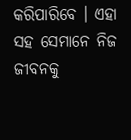କରିପାରିବେ । ଏହା ସହ ସେମାନେ ନିଜ ଜୀବନକୁ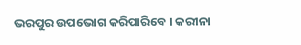ଭରପୁର ଉପଭୋଗ କରିପାରିବେ । କରୀନା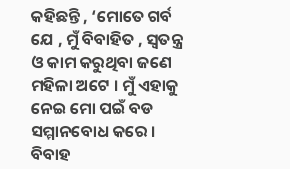କହିଛନ୍ତି , ‘ମୋତେ ଗର୍ବ ଯେ , ମୁଁ ବିବାହିତ , ସ୍ୱତନ୍ତ୍ର ଓ କାମ କରୁଥିବା ଜଣେ ମହିଳା ଅଟେ । ମୁଁ ଏହାକୁ ନେଇ ମୋ ପଇଁ ବଡ ସମ୍ମାନବୋଧ କରେ । ବିବାହ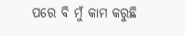ପରେ ବି ମୁଁ କାମ କରୁଛି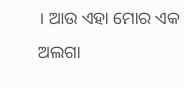। ଆଉ ଏହା ମୋର ଏକ ଅଲଗା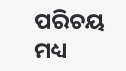ପରିଚୟ ମଧ୍ୟ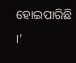ହୋଇପାରିଛି ।’